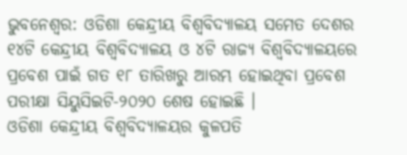ଭୁବନେଶ୍ୱର: ଓଡିଶା କେନ୍ଦ୍ରୀୟ ବିଶ୍ୱବିଦ୍ୟାଳୟ ସମେତ ଦେଶର ୧୪ଟି କେନ୍ଦ୍ରୀୟ ବିଶ୍ୱବିଦ୍ୟାଳୟ ଓ ୪ଟି ରାଜ୍ୟ ବିଶ୍ୱବିଦ୍ୟାଳୟରେ ପ୍ରବେଶ ପାଇଁ ଗତ ୧୮ ତାରିଖରୁ ଆରମ୍ଭ ହୋଇଥିବା ପ୍ରବେଶ ପରୀକ୍ଷା ସିୟୁସିଇଟି-୨୦୨୦ ଶେଷ ହୋଇଛି ।
ଓଡିଶା କେନ୍ଦ୍ରୀୟ ବିଶ୍ୱବିଦ୍ୟାଳୟର କୁଳପତି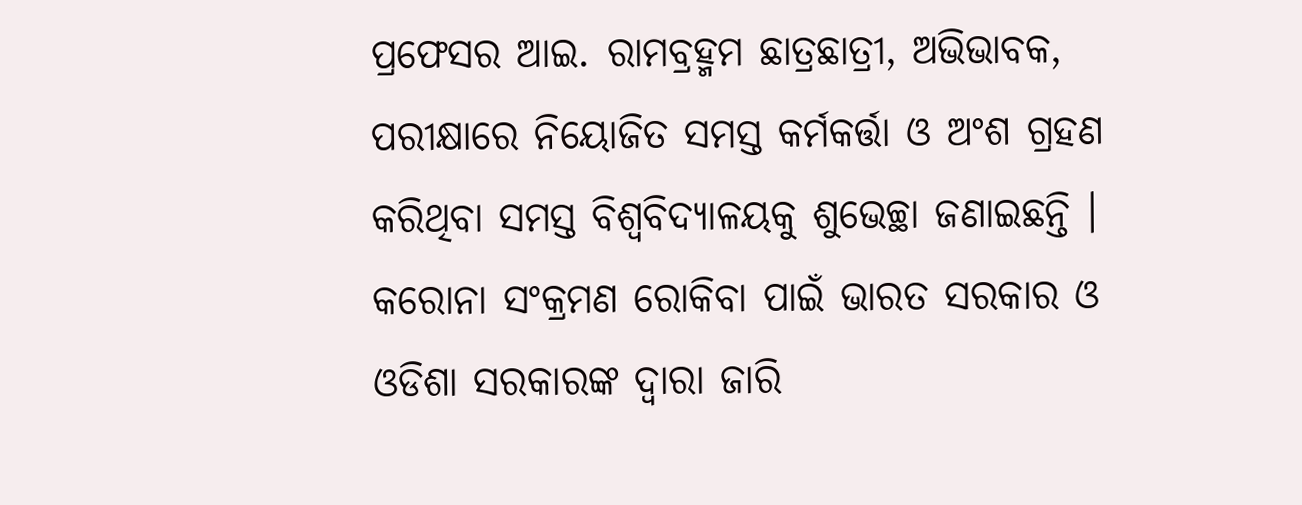ପ୍ରଫେସର ଆଇ. ରାମବ୍ରହ୍ମମ ଛାତ୍ରଛାତ୍ରୀ, ଅଭିଭାବକ, ପରୀକ୍ଷାରେ ନିୟୋଜିତ ସମସ୍ତ କର୍ମକର୍ତ୍ତା ଓ ଅଂଶ ଗ୍ରହଣ କରିଥିବା ସମସ୍ତ ବିଶ୍ୱବିଦ୍ୟାଳୟକୁ ଶୁଭେଚ୍ଛା ଜଣାଇଛନ୍ତି ।
କରୋନା ସଂକ୍ରମଣ ରୋକିବା ପାଇଁ ଭାରତ ସରକାର ଓ ଓଡିଶା ସରକାରଙ୍କ ଦ୍ଵାରା ଜାରି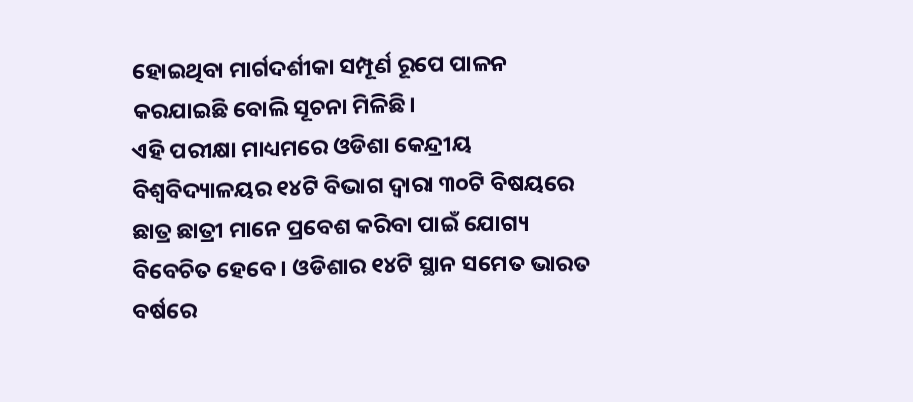ହୋଇଥିବା ମାର୍ଗଦର୍ଶୀକା ସମ୍ପୂର୍ଣ ରୂପେ ପାଳନ କରଯାଇଛି ବୋଲି ସୂଚନା ମିଳିଛି।
ଏହି ପରୀକ୍ଷା ମାଧ୍ୟମରେ ଓଡିଶା କେନ୍ଦ୍ରୀୟ ବିଶ୍ୱବିଦ୍ୟାଳୟର ୧୪ଟି ବିଭାଗ ଦ୍ଵାରା ୩୦ଟି ବିଷୟରେ ଛାତ୍ର ଛାତ୍ରୀ ମାନେ ପ୍ରବେଶ କରିବା ପାଇଁ ଯୋଗ୍ୟ ବିବେଚିତ ହେବେ । ଓଡିଶାର ୧୪ଟି ସ୍ଥାନ ସମେତ ଭାରତ ବର୍ଷରେ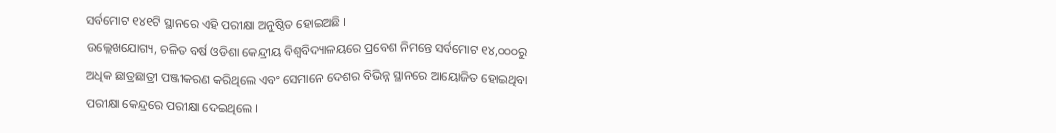ସର୍ବମୋଟ ୧୪୧ଟି ସ୍ଥାନରେ ଏହି ପରୀକ୍ଷା ଅନୁଷ୍ଠିତ ହୋଇଅଛି ।
ଉଲ୍ଲେଖଯୋଗ୍ୟ, ଚଳିତ ବର୍ଷ ଓଡିଶା କେନ୍ଦ୍ରୀୟ ବିଶ୍ୱବିଦ୍ୟାଳୟରେ ପ୍ରବେଶ ନିମନ୍ତେ ସର୍ବମୋଟ ୧୪,୦୦୦ରୁ ଅଧିକ ଛାତ୍ରଛାତ୍ରୀ ପଞ୍ଜୀକରଣ କରିଥିଲେ ଏବଂ ସେମାନେ ଦେଶର ବିଭିନ୍ନ ସ୍ଥାନରେ ଆୟୋଜିତ ହୋଇଥିବା ପରୀକ୍ଷା କେନ୍ଦ୍ରରେ ପରୀକ୍ଷା ଦେଇଥିଲେ ।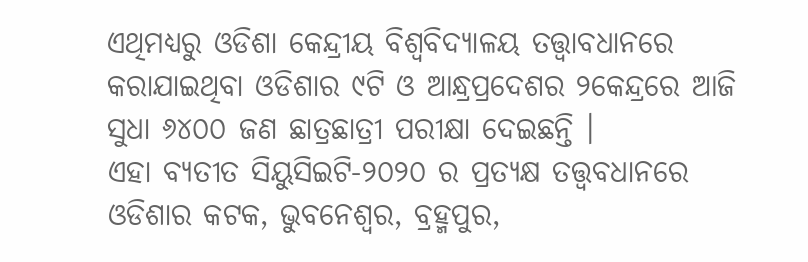ଏଥିମଧ୍ୟରୁ ଓଡିଶା କେନ୍ଦ୍ରୀୟ ବିଶ୍ୱବିଦ୍ୟାଳୟ ତତ୍ତ୍ଵାବଧାନରେ କରାଯାଇଥିବା ଓଡିଶାର ୯ଟି ଓ ଆନ୍ଧ୍ରପ୍ରଦେଶର ୨କେନ୍ଦ୍ରରେ ଆଜି ସୁଧା ୬୪୦୦ ଜଣ ଛାତ୍ରଛାତ୍ରୀ ପରୀକ୍ଷା ଦେଇଛନ୍ତି ।
ଏହା ବ୍ୟତୀତ ସିୟୁସିଇଟି-୨୦୨୦ ର ପ୍ରତ୍ୟକ୍ଷ ତତ୍ତ୍ଵବଧାନରେ ଓଡିଶାର କଟକ, ଭୁବନେଶ୍ଵର, ବ୍ରହ୍ମପୁର,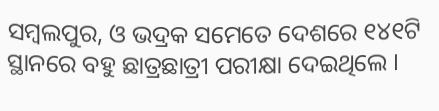ସମ୍ବଲପୁର, ଓ ଭଦ୍ରକ ସମେତେ ଦେଶରେ ୧୪୧ଟି ସ୍ଥାନରେ ବହୁ ଛାତ୍ରଛାତ୍ରୀ ପରୀକ୍ଷା ଦେଇଥିଲେ ।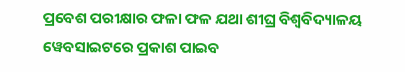ପ୍ରବେଶ ପରୀକ୍ଷାର ଫଳା ଫଳ ଯଥା ଶୀଘ୍ର ବିଶ୍ୱବିଦ୍ୟାଳୟ ୱେବସାଇଟରେ ପ୍ରକାଶ ପାଇବ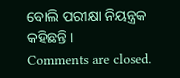ବୋଲି ପରୀକ୍ଷା ନିୟନ୍ତ୍ରକ କହିଛନ୍ତି ।
Comments are closed.